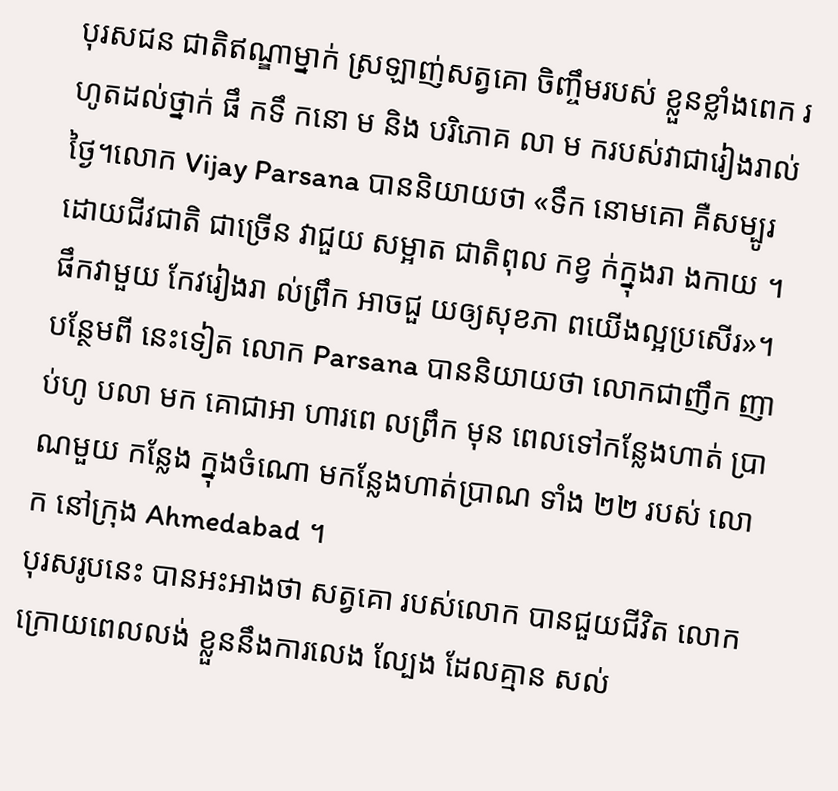បុរសជន ជាតិឥណ្ឌាម្នាក់ ស្រឡាញ់សត្វគោ ចិញ្ចឹមរបស់ ខ្លួនខ្លាំងពេក រហូតដល់ថ្នាក់ ផឹ កទឹ កនោ ម និង បរិភោគ លា ម ករបស់វាជារៀងរាល់ថ្ងៃ។លោក Vijay Parsana បាននិយាយថា «ទឹក នោមគោ គឺសម្បូរ ដោយជីវជាតិ ជាច្រើន វាជួយ សម្អាត ជាតិពុល កខ្វ ក់ក្នុងរា ងកាយ ។ ផឹកវាមួយ កែវរៀងរា ល់ព្រឹក អាចជួ យឲ្យសុខភា ពយើងល្អប្រសើរ»។
បន្ថែមពី នេះទៀត លោក Parsana បាននិយាយថា លោកជាញឹក ញាប់ហូ បលា មក គោជាអា ហារពេ លព្រឹក មុន ពេលទៅកន្លែងហាត់ ប្រាណមួយ កន្លែង ក្នុងចំណោ មកន្លែងហាត់ប្រាណ ទាំង ២២ របស់ លោក នៅក្រុង Ahmedabad ។
បុរសរូបនេះ បានអះអាងថា សត្វគោ របស់លោក បានជួយជីវិត លោក ក្រោយពេលលង់ ខ្លួននឹងការលេង ល្បែង ដែលគ្មាន សល់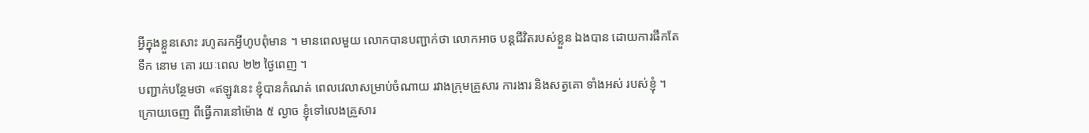អ្វីក្នុងខ្លួនសោះ រហូតរកអ្វីហូបពុំមាន ។ មានពេលមួយ លោកបានបញ្ជាក់ថា លោកអាច បន្តជីវិតរបស់ខ្លួន ឯងបាន ដោយការផឹកតែទឹក នោម គោ រយៈពេល ២២ ថ្ងៃពេញ ។
បញ្ជាក់បន្ថែមថា «ឥឡូវនេះ ខ្ញុំបានកំណត់ ពេលវេលាសម្រាប់ចំណាយ រវាងក្រុមគ្រួសារ ការងារ និងសត្វគោ ទាំងអស់ របស់ខ្ញុំ ។ ក្រោយចេញ ពីធ្វើការនៅម៉ោង ៥ ល្ងាច ខ្ញុំទៅលេងគ្រួសារ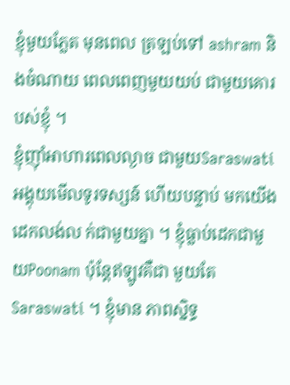ខ្ញុំមួយភ្លែត មុនពេល ត្រឡប់ទៅ ashram និងចំណាយ ពេលពេញមួយយប់ ជាមួយគោរបស់ខ្ញុំ ។
ខ្ញុំញ៉ាំអាហារពេលល្ងាច ជាមួយSaraswati អង្គុយមើលទូរទស្សន៍ ហើយបន្ទាប់ មកយើងដេកលង់ល ក់ជាមួយគ្នា ។ ខ្ញុំធ្លាប់ដេកជាមួយPoonam ប៉ុន្តែឥឡូវគឺជា មួយតែ Saraswati ។ ខ្ញុំមាន ភាពស្និទ្ធ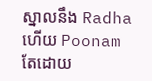ស្នាលនឹង Radha ហើយ Poonam តែដោយ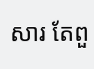សារ តែពួ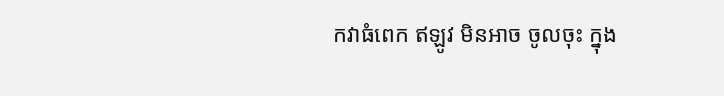កវាធំពេក ឥឡូវ មិនអាច ចូលចុះ ក្នុង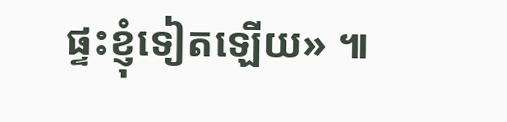ផ្ទះខ្ញុំទៀតឡើយ» ៕